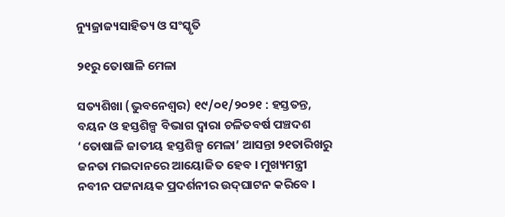ନ୍ୟୁଜ୍ରାଜ୍ୟସାହିତ୍ୟ ଓ ସଂସ୍କୃତି

୨୧ରୁ ତୋଷାଳି ମେଳା

ସତ୍ୟଶିଖା (ଭୁବନେଶ୍ୱର) ୧୯/୦୧/୨୦୨୧ : ହସ୍ତତନ୍ତ, ବୟନ ଓ ହସ୍ତଶିଳ୍ପ ବିଭାଗ ଦ୍ୱାରା ଚଳିତବର୍ଷ ପଞ୍ଚଦଶ ‘ତୋଷାଳି ଜାତୀୟ ହସ୍ତଶିଳ୍ପ ମେଳା’ ଆସନ୍ତା ୨୧ତାରିଖରୁ ଜନତା ମଇଦାନରେ ଆୟୋଜିତ ହେବ । ମୁଖ୍ୟମନ୍ତ୍ରୀ ନବୀନ ପଟ୍ଟନାୟକ ପ୍ରଦର୍ଶନୀର ଉଦ୍‌ଘାଟନ କରିବେ ।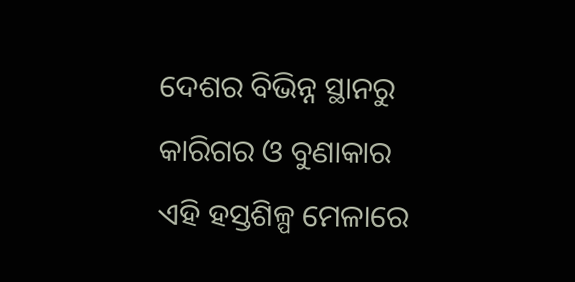ଦେଶର ବିଭିନ୍ନ ସ୍ଥାନରୁ କାରିଗର ଓ ବୁଣାକାର ଏହି ହସ୍ତଶିଳ୍ପ ମେଳାରେ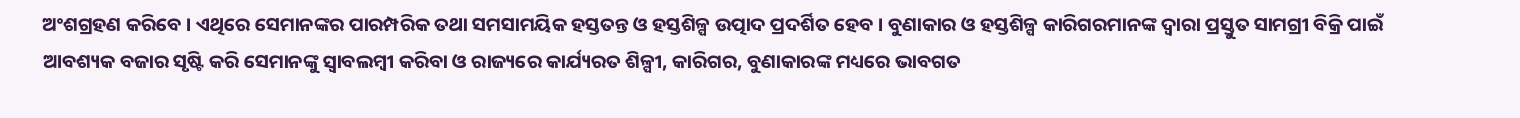ଅଂଶଗ୍ରହଣ କରିବେ । ଏଥିରେ ସେମାନଙ୍କର ପାରମ୍ପରିକ ତଥା ସମସାମୟିକ ହସ୍ତତନ୍ତ ଓ ହସ୍ତଶିଳ୍ପ ଉତ୍ପାଦ ପ୍ରଦର୍ଶିତ ହେବ । ବୁଣାକାର ଓ ହସ୍ତଶିଳ୍ପ କାରିଗରମାନଙ୍କ ଦ୍ୱାରା ପ୍ରସ୍ତୁତ ସାମଗ୍ରୀ ବିକ୍ରି ପାଇଁ ଆବଶ୍ୟକ ବଜାର ସୃଷ୍ଟି କରି ସେମାନଙ୍କୁ ସ୍ୱାବଲମ୍ବୀ କରିବା ଓ ରାଜ୍ୟରେ କାର୍ଯ୍ୟରତ ଶିଳ୍ପୀ, କାରିଗର, ବୁଣାକାରଙ୍କ ମଧ୍ୟରେ ଭାବଗତ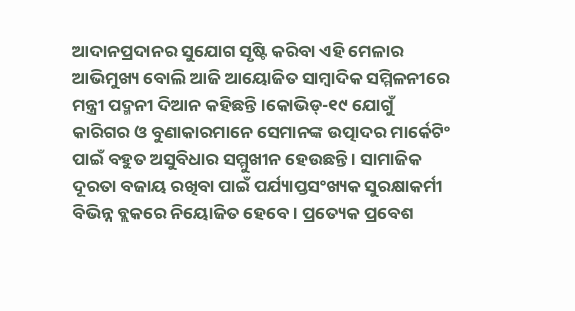ଆଦାନପ୍ରଦାନର ସୁଯୋଗ ସୃଷ୍ଟି କରିବା ଏହି ମେଳାର ଆଭିମୁଖ୍ୟ ବୋଲି ଆଜି ଆୟୋଜିତ ସାମ୍ବାଦିକ ସମ୍ମିଳନୀରେ ମନ୍ତ୍ରୀ ପଦ୍ମନୀ ଦିଆନ କହିଛନ୍ତି ।କୋଭିଡ୍‌-୧୯ ଯୋଗୁଁ କାରିଗର ଓ ବୁଣାକାରମାନେ ସେମାନଙ୍କ ଉତ୍ପାଦର ମାର୍କେଟିଂ ପାଇଁ ବହୁତ ଅସୁବିଧାର ସମ୍ମୁଖୀନ ହେଉଛନ୍ତି । ସାମାଜିକ ଦୂରତା ବଜାୟ ରଖିବା ପାଇଁ ପର୍ଯ୍ୟାପ୍ତସଂଖ୍ୟକ ସୁରକ୍ଷାକର୍ମୀ ବିଭିନ୍ନ ବ୍ଲକରେ ନିୟୋଜିତ ହେବେ । ପ୍ରତ୍ୟେକ ପ୍ରବେଶ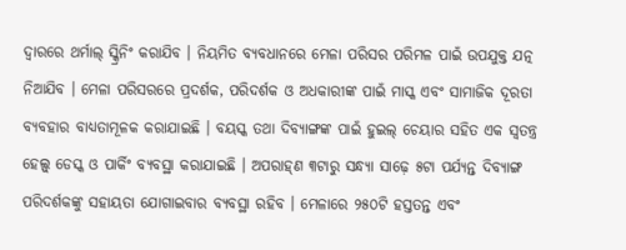ଦ୍ୱାରରେ ଥର୍ମାଲ୍ ସ୍କ୍ରିନିଂ କରାଯିବ । ନିୟମିତ ବ୍ୟବଧାନରେ ମେଳା ପରିସର ପରିମଳ ପାଇଁ ଉପଯୁକ୍ତ ଯତ୍ନ ନିଆଯିବ । ମେଳା ପରିସରରେ ପ୍ରଦର୍ଶକ, ପରିଦର୍ଶକ ଓ ଅଧକାରୀଙ୍କ ପାଇଁ ମାସ୍କ ଏବଂ ସାମାଜିକ ଦୂରତା ବ୍ୟବହାର ବାଧ୍ୟତାମୂଳକ କରାଯାଇଛି । ବୟସ୍କ ତଥା ଦିବ୍ୟାଙ୍ଗଙ୍କ ପାଇଁ ହୁଇଲ୍ ଚେୟାର ସହିତ ଏକ ସ୍ୱତନ୍ତ୍ର ହେଲ୍ପ୍ ଡେସ୍କ ଓ ପାର୍କିଂ ବ୍ୟବସ୍ଥା କରାଯାଇଛି । ଅପରାହ୍‌ଣ ୩ଟାରୁ ସନ୍ଧ୍ୟା ସାଢ଼େ ୫ଟା ପର୍ଯ୍ୟନ୍ତ ଦିବ୍ୟାଙ୍ଗ ପରିଦର୍ଶକଙ୍କୁ ସହାୟତା ଯୋଗାଇବାର ବ୍ୟବସ୍ଥା ରହିବ । ମେଳାରେ ୨୫୦ଟି ହସ୍ତତନ୍ତ ଏବଂ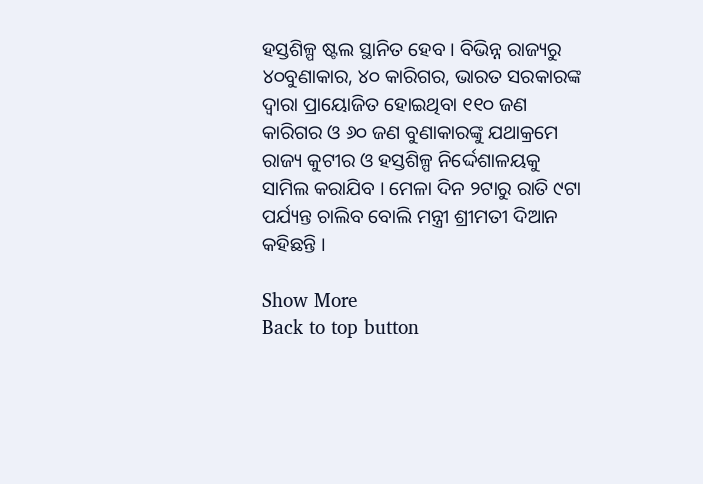ହସ୍ତଶିଳ୍ପ ଷ୍ଟଲ ସ୍ଥାନିତ ହେବ । ବିଭିନ୍ନ ରାଜ୍ୟରୁ ୪୦ବୁଣାକାର, ୪୦ କାରିଗର, ଭାରତ ସରକାରଙ୍କ ଦ୍ୱାରା ପ୍ରାୟୋଜିତ ହୋଇଥିବା ୧୧୦ ଜଣ କାରିଗର ଓ ୬୦ ଜଣ ବୁଣାକାରଙ୍କୁ ଯଥାକ୍ରମେ ରାଜ୍ୟ କୁଟୀର ଓ ହସ୍ତଶିଳ୍ପ ନିର୍ଦ୍ଦେଶାଳୟକୁ ସାମିଲ କରାଯିବ । ମେଳା ଦିନ ୨ଟାରୁ ରାତି ୯ଟା ପର୍ଯ୍ୟନ୍ତ ଚାଲିବ ବୋଲି ମନ୍ତ୍ରୀ ଶ୍ରୀମତୀ ଦିଆନ କହିଛନ୍ତି ।

Show More
Back to top button